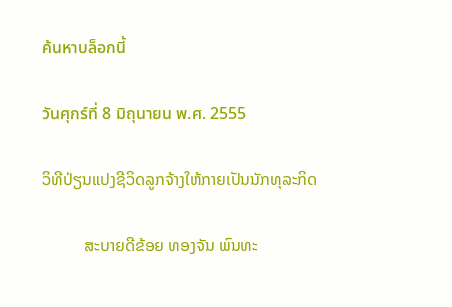ค้นหาบล็อกนี้

วันศุกร์ที่ 8 มิถุนายน พ.ศ. 2555

ວິທີປ່ຽນແປງຊີວິດລູກຈ້າງໃຫ້ກາຍເປັນນັກທຸລະກິດ

          ສະບາຍດີຂ້ອຍ ທອງຈັນ ພົນທະ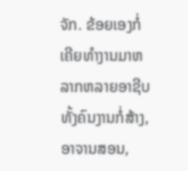ຈັກ. ຂ້ອຍເອງກໍ່ເຄີຍທໍາງານມາຫລາກຫລາຍອາຊີບ ທັ້ງຄົນງານກໍ່ສ້າງ, ອາຈານສອນ,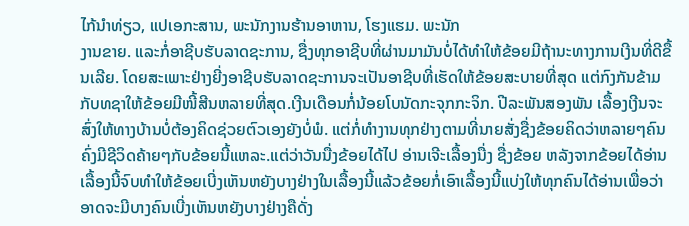ໄກ້ນໍາທ່ຽວ, ແປເອກະສານ, ພະນັກງານຮ້ານອາຫານ, ໂຮງແຮມ. ພະນັກ
ງານຂາຍ. ແລະກໍ່ອາຊີບຮັບລາດຊະການ, ຊື່ງທຸກອາຊີບທີ່ຜ່ານມາມັນບໍ່ໄດ້ທໍາໃຫ້ຂ້ອຍມີຖ້ານະທາງການເງີນທີ່ດີຂື້ນເລີຍ. ໂດຍສະເພາະຢ່າງຍີ່ງອາຊີບຮັບລາດຊະການຈະເປັນອາຊີບທີ່ເຮັດໃຫ້ຂ້ອຍສະບາຍທີ່ສຸດ ແຕ່ກົງກັນຂ້າມກັບທຊາໃຫ້ຂ້ອຍມີໜີ້ສີນຫລາຍທີ່ສຸດ.ເງີນເດືອນກໍ່ນ້ອຍໂບນັດກະຈຸກກະຈິກ. ປີລະພັນສອງພັນ ເລື້ອງເງີນຈະສົ່ງໃຫ້ທາງບ້ານບໍ່ຕ້ອງຄິດຊ່ວຍຕົວເອງຍັງບໍ່ພໍ. ແຕ່ກໍ່ທໍາງານທຸກຢ່າງຕາມທີ່ນາຍສັ່ງຊື່ງຂ້ອຍຄິດວ່າຫລາຍໆຄົນຄົ່ງມີຊີວິດຄ້າຍໆກັບຂ້ອຍນີ້ແຫລະ.ແຕ່ວ່າວັນນື່ງຂ້ອຍໄດ້ໄປ ອ່ານເຈີະເລື້ອງນື່ງ ຊື່ງຂ້ອຍ ຫລັງຈາກຂ້ອຍໄດ້ອ່ານເລື້ອງນີ້ຈົບທໍາໃຫ້ຂ້ອຍເບີ່ງເຫັນຫຍັງບາງຢ່າງໃນເລື້ອງນີ້ແລ້ວຂ້ອຍກໍ່ເອົາເລື້ອງນີ້ແບ່ງໃຫ້ທຸກຄົນໄດ້ອ່ານເພື່ອວ່າອາດຈະມີບາງຄົນເບີ່ງເຫັນຫຍັງບາງຢ່າງຄືດັ່ງ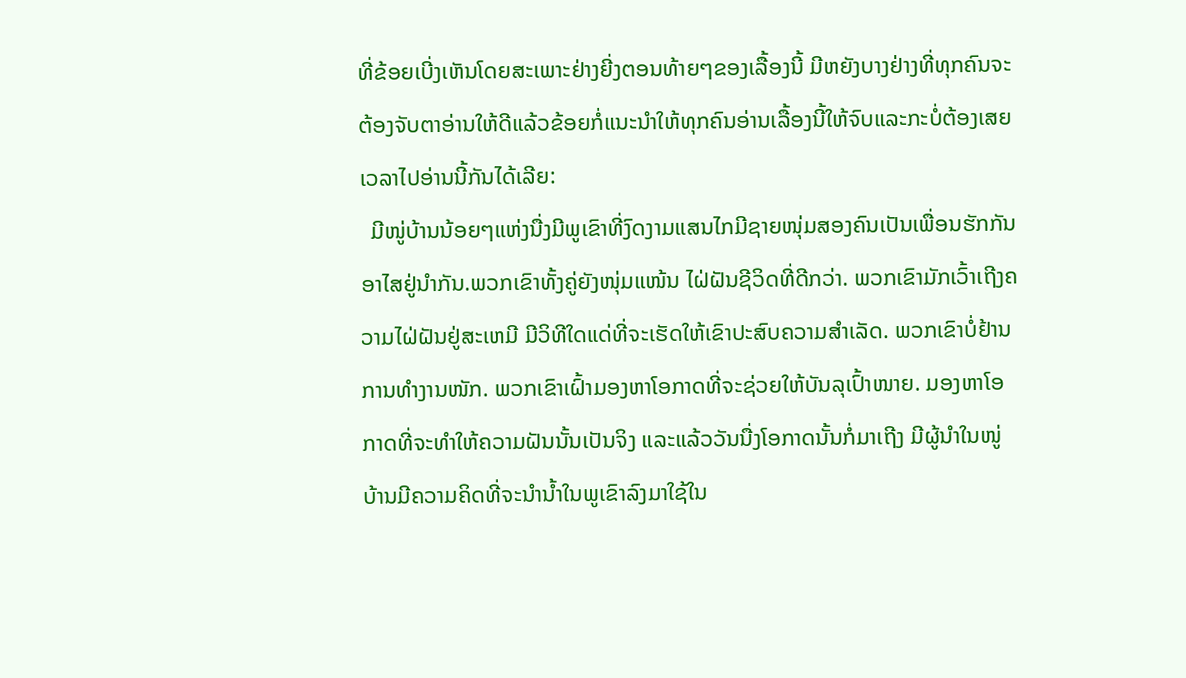ທີ່ຂ້ອຍເບີ່ງເຫັນໂດຍສະເພາະຢ່າງຍີ່ງຕອນທ້າຍໆຂອງເລື້ອງນີ້ ມີຫຍັງບາງຢ່າງທີ່ທຸກຄົນຈະຕ້ອງຈັບຕາອ່ານໃຫ້ດີແລ້ວຂ້ອຍກໍ່ແນະນໍາໃຫ້ທຸກຄົນອ່ານເລື້ອງນີ້ໃຫ້ຈົບແລະກະບໍ່ຕ້ອງເສຍເວລາໄປອ່ານນີ້ກັນໄດ້ເລີຍ:
  ມີໜູ່ບ້ານນ້ອຍໆແຫ່ງນື່ງມີພູເຂົາທີ່ງົດງາມແສນໄກມີຊາຍໜຸ່ມສອງຄົນເປັນເພື່ອນຮັກກັນອາໄສຢູ່ນໍາກັນ.ພວກເຂົາທັ້ງຄູ່ຍັງໜຸ່ມແໜ້ນ ໄຝ່ຝັນຊີວິດທີ່ດີກວ່າ. ພວກເຂົາມັກເວົ້າເຖີງຄວາມໄຝ່ຝັນຢູ່ສະເຫມີ ມີວິທີໃດແດ່ທີ່ຈະເຮັດໃຫ້ເຂົາປະສົບຄວາມສໍາເລັດ. ພວກເຂົາບໍ່ຢ້ານການທໍາງານໜັກ. ພວກເຂົາເຝົ້າມອງຫາໂອກາດທີ່ຈະຊ່ວຍໃຫ້ບັນລຸເປົ້າໜາຍ. ມອງຫາໂອກາດທີ່ຈະທໍາໃຫ້ຄວາມຝັນນັ້ນເປັນຈິງ ແລະແລ້ວວັນນື່ງໂອກາດນັ້ນກໍ່ມາເຖີງ ມີຜູ້ນໍາໃນໜູ່ບ້ານມີຄວາມຄິດທີ່ຈະນໍານໍ້າໃນພູເຂົາລົງມາໃຊ້ໃນ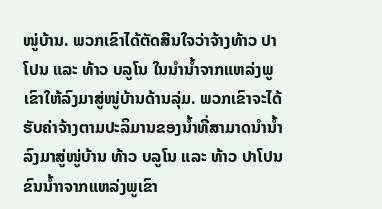ໜູ່ບ້ານ. ພວກເຂົາໄດ້ຕັດສີນໃຈວ່າຈ້າງທ້າວ ປາໂປນ ແລະ ທ້າວ ບລູໂນ ໃນນໍານໍ້າຈາກແຫລ່ງພູເຂົາໃຫ້ລົງມາສູ່ໜູ່ບ້ານດ້ານລຸ່ມ. ພວກເຂົາຈະໄດ້ຮັບຄ່າຈ້າງຕາມປະລິມານຂອງນໍ້າທີ່ສາມາດນໍານໍ້າລົງມາສູ່ໜູ່ບ້ານ ທ້າວ ບລູໂນ ແລະ ທ້າວ ປາໂປນ ຂົນນໍ້າາຈາກແຫລ່ງພູເຂົາ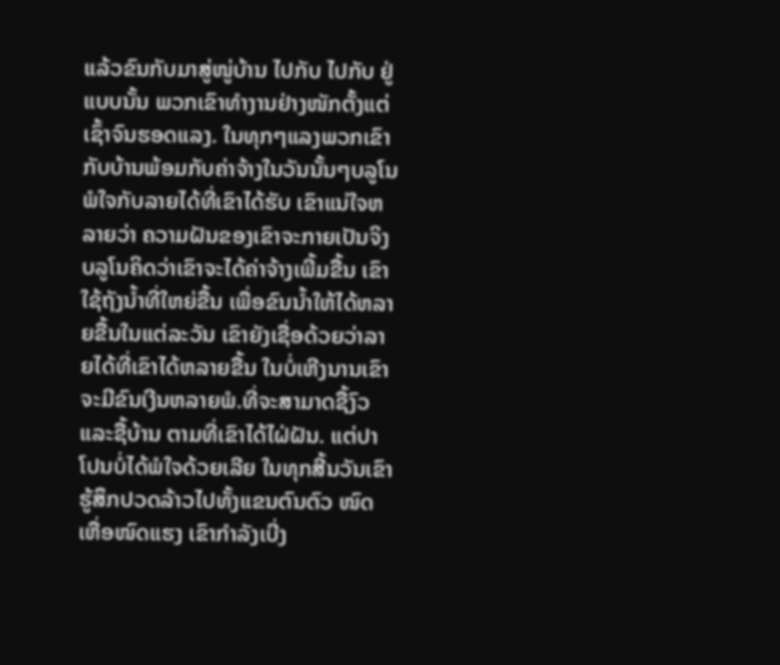ແລ້ວຂົນກັບມາສູ່ໜູ່ບ້ານ ໄປກັບ ໄປກັບ ຢູ່ແບບນັ້ນ ພວກເຂົາທໍາງານຢ່າງໜັກຕັ້ງແຕ່ເຊົ້າຈົນຮອດແລງ. ໃນທຸກໆແລງພວກເຂົາກັບບ້ານພ້ອມກັບຄ່າຈ້າງໃນວັນນັ້ນໆບລູໂນພໍໃຈກັບລາຍໄດ້ທີ່ເຂົາໄດ້ຮັບ ເຂົາແນ່ໃຈຫລາຍວ່າ ຄວາມຝັນຂອງເຂົາຈະກາຍເປັນຈິງ ບລູໂນຄິດວ່າເຂົາຈະໄດ້ຄ່າຈ້າງເພີ້ມຂື້ນ ເຂົາໃຊ້ຖັງນໍ້າທີ່ໃຫຍ່ຂື້ນ ເພື່ອຂົນນໍ້າໃຫ້ໄດ້ຫລາຍຂື້ນໃນແຕ່ລະວັນ ເຂົາຍັງເຊື່ອດ້ວຍວ່າລາຍໄດ້ທີ່ເຂົາໄດ້ຫລາຍຂື້ນ ໃນບໍ່ເຫີງນານເຂົາຈະມີຂົນເງີນຫລາຍພໍ.ທີ່ຈະສາມາດຊື້ງົວແລະຊື້ບ້ານ ຕາມທີ່ເຂົາໄດ້ໄຝ່ຝັນ. ແຕ່ປາໂປນບໍ່ໄດ້ພໍໃຈດ້ວຍເລີຍ ໃນທຸກສີ້ນວັນເຂົາຮູ້ສຶກປວດລ້າວໄປທັ້ງແຂນຕົນຕົວ ໜົດເຫື່ອໜົດແຮງ ເຂົາກໍາລັງເບີ່ງ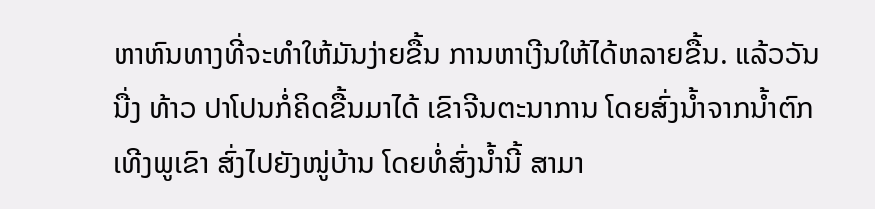ຫາຫົນທາງທີ່ຈະທໍາໃຫ້ມັນງ່າຍຂື້ນ ການຫາເງີນໃຫ້ໄດ້ຫລາຍຂື້ນ. ແລ້ວວັນນື່ງ ທ້າວ ປາໂປນກໍ່ຄິດຂື້ນມາໄດ້ ເຂົາຈີນຕະນາການ ໂດຍສົ່ງນໍ້າຈາກນໍ້າຕົກເທີງພູເຂົາ ສົ່ງໄປຍັງໜູ່ບ້ານ ໂດຍທໍ່ສົ່ງນໍ້ານີ້ ສາມາ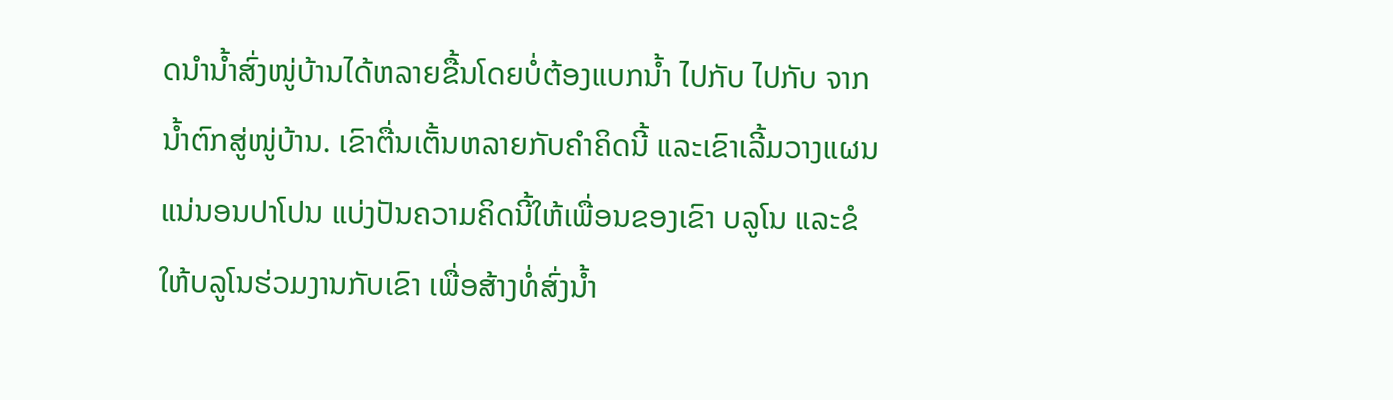ດນໍານໍ້າສົ່ງໜູ່ບ້ານໄດ້ຫລາຍຂື້ນໂດຍບໍ່ຕ້ອງແບກນໍ້າ ໄປກັບ ໄປກັບ ຈາກນໍ້າຕົກສູ່ໜູ່ບ້ານ. ເຂົາຕື່ນເຕັ້ນຫລາຍກັບຄໍາຄິດນີ້ ແລະເຂົາເລີ້ມວາງແຜນ ແນ່ນອນປາໂປນ ແບ່ງປັນຄວາມຄິດນີ້ໃຫ້ເພື່ອນຂອງເຂົາ ບລູໂນ ແລະຂໍໃຫ້ບລູໂນຮ່ວມງານກັບເຂົາ ເພື່ອສ້າງທໍ່ສົ່ງນໍ້າ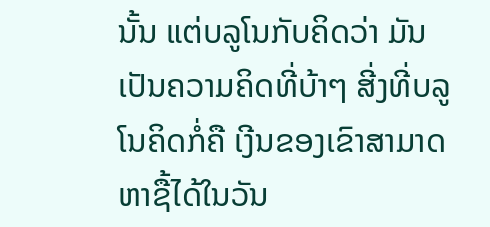ນັ້ນ ແຕ່ບລູໂນກັບຄິດວ່າ ມັນເປັນຄວາມຄິດທີ່ບ້າໆ ສີ່ງທີ່ບລູໂນຄິດກໍ່ຄື ເງີນຂອງເຂົາສາມາດຫາຊື້ໄດ້ໃນວັນ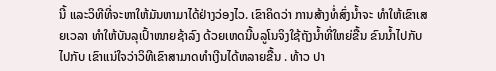ນີ້ ແລະວິທີທີ່ຈະຫາໃຫ້ມັນຫາມາໄດ້ຢ່າງວ່ອງໄວ. ເຂົາຄິດວ່າ ການສ້າງທໍ່ສົ່ງນໍ້າຈະ ທໍາໃຫ້ເຂົາເສຍເວລາ ທໍາໃຫ້ບັນລຸເປົ້າໜາຍຊ້າລົງ ດ້ວຍເຫດນີ້ບລູໂນຈິງໃຊ້ຖັງນໍ້າທີ່ໃຫຍ່ຂື້ນ ຂົນນໍ້າໄປກັບ ໄປກັບ ເຂົາແນ່ໃຈວ່າວິທີເຂົາສາມາດທໍາເງີນໄດ້ຫລາຍຂື້ນ . ທ້າວ ປາ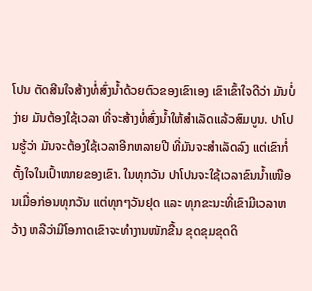ໂປນ ຕັດສີນໃຈສ້າງທໍ່ສົ່ງນໍ້າດ້ວຍຕົວຂອງເຂົາເອງ ເຂົາເຂົ້າໃຈດີວ່າ ມັນບໍ່ງ່າຍ ມັນຕ້ອງໃຊ້ເວລາ ທີ່ຈະສ້າງທໍ່ສົ່ງນໍ້າໃຫ້ສໍາເລັດແລ້ວສົມບູນ. ປາໂປນຮູ້ວ່າ ມັນຈະຕ້ອງໃຊ້ເວລາອີກຫລາຍປີ ທີ່ມັນຈະສໍາເລັດລົງ ແຕ່ເຂົາກໍ່ຕັ້ງໃຈໃນເປົ້າໜາຍຂອງເຂົາ. ໃນທຸກວັນ ປາໂປນຈະໃຊ້ເວລາຂົນນໍ້າເໜືອນເມື່ອກ່ອນທຸກວັນ ແຕ່ທຸກໆວັນຢຸດ ແລະ ທຸກຂະນະທີ່ເຂົາມີເວລາຫວ້າງ ຫລືວ່າມີໂອກາດເຂົາຈະທໍາງານໜັກຂື້ນ ຂຸດຂຸມຂຸດດິ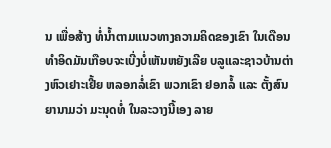ນ ເພື່ອສ້າງ ທໍ່ນໍ້າຕາມແນວທາງຄວາມຄິດຂອງເຂົາ ໃນເດືອນທໍາອິດມັນເກືອບຈະເບີ່ງບໍ່ເຫັນຫຍັງເລີຍ ບລູແລະຊາວບ້ານຕ່າງຫົວເຢາະເຢີ້ຍ ຫລອກລໍ່ເຂົາ ພວກເຂົາ ຢອກລໍ້ ແລະ ຕັ້ງສົນຍານາມວ່າ ມະນຸດທໍ່ ໃນລະວາງນີ້ເອງ ລາຍ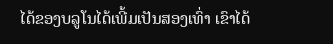ໄດ້ຂອງບລູໂນໄດ້ເພີ້ມເປັນສອງເທົ່າ ເຂົາໄດ້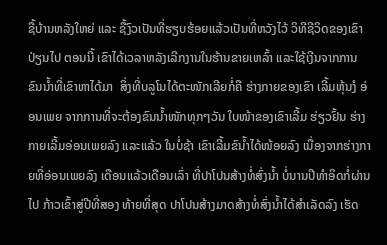ຊື້ບ້ານຫລັງໃຫຍ່ ແລະ ຊື້ງົວເປັນທີ່ຮຽບຮ້ອຍແລ້ວເປັນທີ່ຫວັງໄວ້ ວິທີຊີວິດຂອງເຂົາປ່ຽນໄປ ຕອນນີ້ ເຂົາໄດ້ເວລາຫລັງເລີກງານໃນຮ້ານຂາຍເຫລົ້າ ແລະໃຊ້ເງີນຈາກການຂົນນໍ້າທີ່ເຂົາຫາໄດ້ມາ  ສິ່ງທີ່ບລູໂນໄດ້ຕະໜັກເລີຍກໍ່ຄື ຮ່າງກາຍຂອງເຂົາ ເລີ້ມຫຸ້ນງໍ ອ່ອນເພຍ ຈາກການທີ່ຈະຕ້ອງຂົນນໍ້າໜັກທຸກໆວັນ ໃບໜ້າຂອງເຂົາເລີ້ມ ຮ່ຽວຢົ້ນ ຮ່າງກາຍເລີ້ມອ່ອນເພຍລົງ ແລະແລ້ວ ໃນບໍ່ຊ້າ ເຂົາເລີ້ມຂົນໍ້າໄດ້ໜ້ອຍລົງ ເນື່ອງຈາກຮ່າງກາຍທີ່ອ່ອນເພຍລົງ ເດືອນແລ້ວເດືອນເລົ່າ ທີ່ປາໂປນສ້າງທໍ່ສົ່ງນໍ້າ ບໍ່ນານປີທໍາອິດກໍ່ຜ່ານໄປ ກ້າວເຂົ້າສູ່ປີທີ່ສອງ ທ້າຍທີ່ສຸດ ປາໂປນສ້າງມາດສ້າງທໍ່ສົ່ງນໍ້າໄດ້ສໍາເລັດລົງ ເຮັດ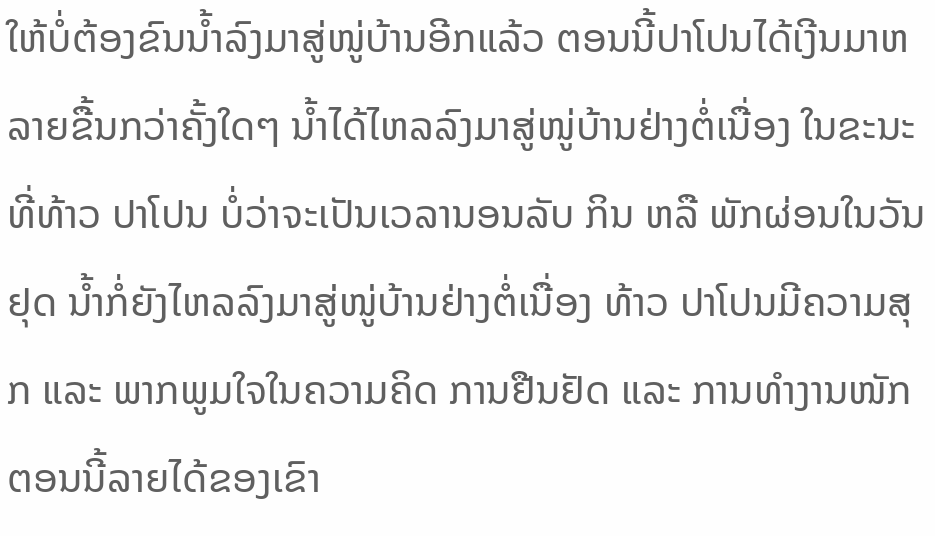ໃຫ້ບໍ່ຕ້ອງຂົນນໍ້າລົງມາສູ່ໜູ່ບ້ານອີກແລ້ວ ຕອນນີ້ປາໂປນໄດ້ເງີນມາຫລາຍຂື້ນກວ່າຄັ້ງໃດໆ ນໍ້າໄດ້ໄຫລລົງມາສູ່ໜູ່ບ້ານຢ່າງຕໍ່ເນື່ອງ ໃນຂະນະທີ່ທ້າວ ປາໂປນ ບໍ່ວ່າຈະເປັນເວລານອນລັບ ກິນ ຫລື ພັກຜ່ອນໃນວັນຢຸດ ນໍ້າກໍ່ຍັງໄຫລລົງມາສູ່ໜູ່ບ້ານຢ່າງຕໍ່ເນື່ອງ ທ້າວ ປາໂປນມີຄວາມສຸກ ແລະ ພາກພູມໃຈໃນຄວາມຄິດ ການຢືນຢັດ ແລະ ການທໍາງານໜັກ ຕອນນີ້ລາຍໄດ້ຂອງເຂົາ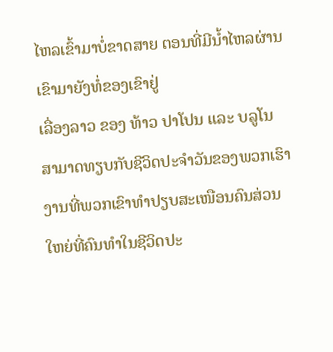ໄຫລເຂົ້າມາບໍ່ຂາດສາຍ ຕອນທີ່ມີນໍ້າໄຫລຜ່ານເຂົາມາຍັງທໍ່ຂອງເຂົາຢູ່
ເລື່ອງລາວ ຂອງ ທ້າວ ປາໂປນ ແລະ ບລູໂນ ສາມາດທຽບກັບຊີວິດປະຈໍາວັນຂອງພວກເຮົາ
ງານທີ່ພວກເຂົາທໍາປຽບສະເໜືອນຄົນສ່ວນໃຫຍ່ທີ່ຄົນທໍາໃນຊີວິດປະ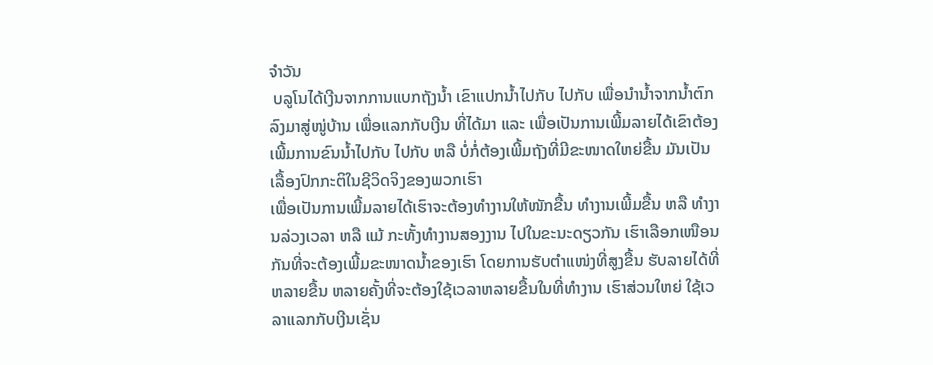ຈໍາວັນ
 ບລູໂນໄດ້ເງີນຈາກການແບກຖັງນໍ້າ ເຂົາແປກນໍ້າໄປກັບ ໄປກັບ ເພື່ອນໍານໍ້າຈາກນໍ້າຕົກລົງມາສູ່ໜູ່ບ້ານ ເພື່ອແລກກັບເງີນ ທີ່ໄດ້ມາ ແລະ ເພື່ອເປັນການເພີ້ມລາຍໄດ້ເຂົາຕ້ອງເພີ້ມການຂົນນໍ້າໄປກັບ ໄປກັບ ຫລື ບໍ່ກໍ່ຕ້ອງເພີ້ມຖັງທີ່ມີຂະໜາດໃຫຍ່ຂື້ນ ມັນເປັນເລື້ອງປົກກະຕິໃນຊີວິດຈິງຂອງພວກເຮົາ
ເພື່ອເປັນການເພີ້ມລາຍໄດ້ເຮົາຈະຕ້ອງທຳງານໃຫ້ໜັກຂື້ນ ທຳງານເພີ້ມຂື້ນ ຫລື ທຳງານລ່ວງເວລາ ຫລື ແມ້ ກະທັ້ງທຳງານສອງງານ ໄປໃນຂະນະດຽວກັນ ເຮົາເລືອກເໜືອນກັນທີ່ຈະຕ້ອງເພີ້ມຂະໜາດນໍ້າຂອງເຮົາ ໂດຍການຮັບຕໍາແໜ່ງທີ່ສູງຂື້ນ ຮັບລາຍໄດ້ທີ່ຫລາຍຂື້ນ ຫລາຍຄັ້ງທີ່ຈະຕ້ອງໃຊ້ເວລາຫລາຍຂື້ນໃນທີ່ທຳງານ ເຮົາສ່ວນໃຫຍ່ ໃຊ້ເວລາແລກກັບເງີນເຊັ່ນ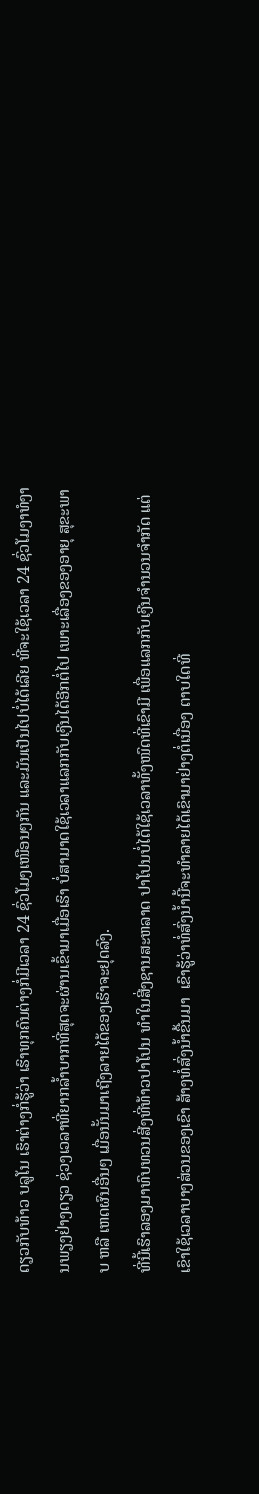ດຽວກັບທ້າວ ບລູໂນ ເຮົາຕ່າງກໍ່ຮູ້ວ່າ ເຮົາທຸກຄົນຕ່າງກໍ່ມີເວລາ 24 ຊົ່ວໂມງເໜືອນໆກັນ ແລະມັນເປັນໄປບໍ່ໄດ້ເລີຍ ທີ່ຈະໃຊ້ເວລາ 24 ຊົ່ວໂມງາທໍງານພຽງຢ່າງດຽວ ຊ່ວງເວລາທີ່ຍາກລໍ້າບາກທີ່ສຸດຈະຜ່ານເຂົ້າມາເມື່ອເຮົາ ບໍ່ສາມາດໃຊ້ເວລາແລກກັບເງີນໄດ້ອີກຕໍ່ໄປ ເພາະເລື່ອງຂອງອາຍຸ ສຸຂະພາບ ຫລື ເຫດຜົນອື່ນໆ ເມື່ອນັ້ນມາເຖີງລາຍໄດ້ຂອງເຮົາຈະຢຸດລົງ.
ທີ່ນີ້ເຮົາລອງມາທົບທວນສີ່ງທີ່ທ້າວປາໂປນ ທໍາໃນສີ່ງຊານສະຫລາດ ປາໂປນບໍ່ໄດ້ໃຊ້ເວລາທັ້ງໜົດທີ່ເຂົາມີ ເພື່ອແລກກັບເງີນຈໍານວນຈໍາກັດ ແຕ່ເຂົາໃຊ້ເວລາບາງສ່ວນຂອງເຂົາ ສ້າງທໍ່ສົ່ງນໍ້າຂື້ນມາ  ເຂົາຮູ້ວ່າທໍ່ສົ່ງນໍ້ານີ້ຈະທໍາລາຍໄດ້ເຂົາມາຢ່າງຕໍ່ເນື່ອງ ຕາບໃດທີ່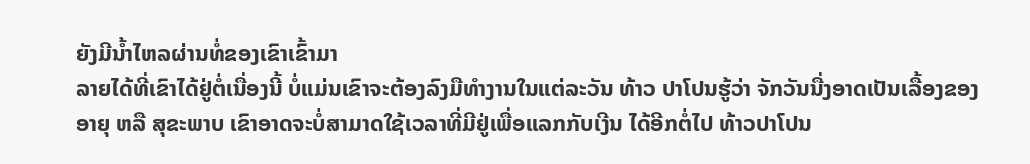ຍັງມີນໍ້າໄຫລຜ່ານທໍ່ຂອງເຂົາເຂົ້າມາ
ລາຍໄດ້ທີ່ເຂົາໄດ້ຢູ່ຕໍ່ເນື່ອງນີ້ ບໍ່ແມ່ນເຂົາຈະຕ້ອງລົງມືທໍາງານໃນແຕ່ລະວັນ ທ້າວ ປາໂປນຮູ້ວ່າ ຈັກວັນນື່ງອາດເປັນເລື້ອງຂອງອາຍຸ ຫລື ສຸຂະພາບ ເຂົາອາດຈະບໍ່ສາມາດໃຊ້ເວລາທີ່ມີຢູ່ເພື່ອແລກກັບເງີນ ໄດ້ອີກຕໍ່ໄປ ທ້າວປາໂປນ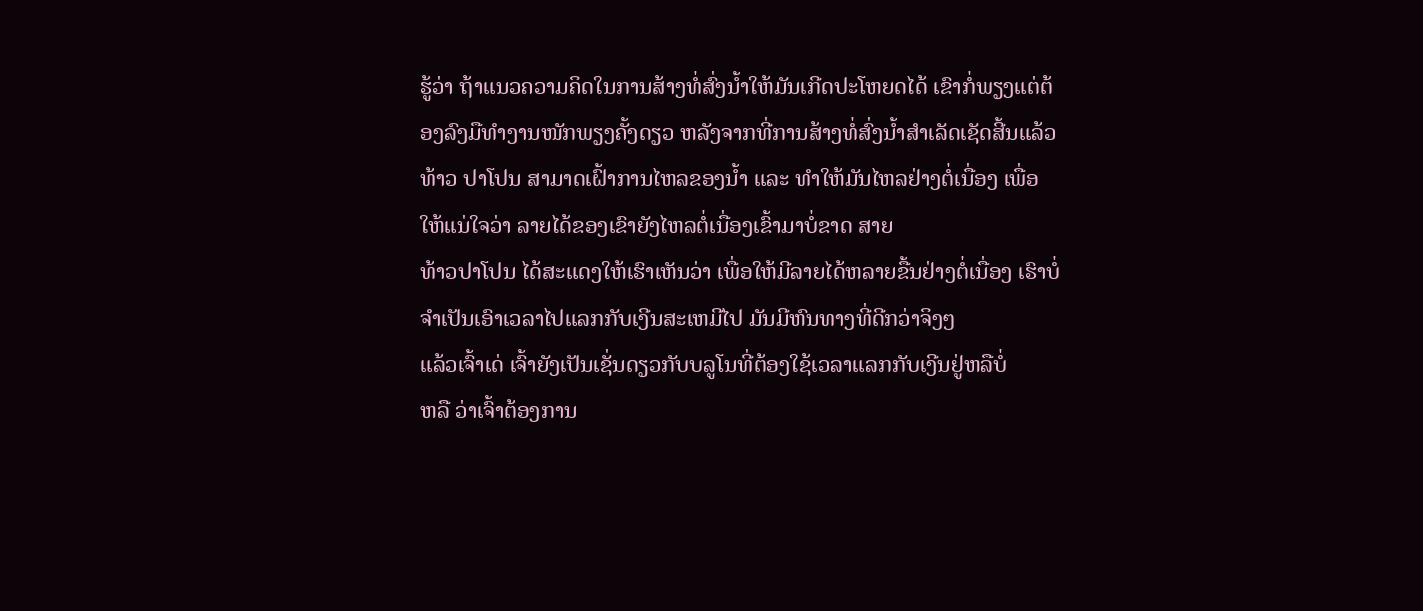ຮູ້ວ່າ ຖ້າແນວຄວາມຄິດໃນການສ້າງທໍ່ສົ່ງນໍ້າໃຫ້ມັນເກີດປະໂຫຍດໄດ້ ເຂົາກໍ່ພຽງແຕ່ຕ້ອງລົງມືທໍາງານໜັກພຽງຄັ້ງດຽວ ຫລັງຈາກທີ່ການສ້າງທໍ່ສົ່ງນໍ້າສໍາເລັດເຊັດສີ້ນແລ້ວ
ທ້າວ ປາໂປນ ສາມາດເຝົ້າການໄຫລຂອງນໍ້າ ແລະ ທໍາໃຫ້ມັນໄຫລຢ່າງຕໍ່ເນື່ອງ ເພື່ອໃຫ້ແນ່ໃຈວ່າ ລາຍໄດ້ຂອງເຂົາຍັງໄຫລຕໍ່ເນື່ອງເຂົ້າມາບໍ່ຂາດ ສາຍ
ທ້າວປາໂປນ ໄດ້ສະແດງໃຫ້ເຮົາເຫັນວ່າ ເພື່ອໃຫ້ມີລາຍໄດ້ຫລາຍຂື້ນຢ່າງຕໍ່ເນື່ອງ ເຮົາບໍ່ຈໍາເປັນເອົາເວລາໄປແລກກັບເງີນສະເຫມີໄປ ມັນມີຫົນທາງທີ່ດີກວ່າຈິງໆ
ແລ້ວເຈົ້າເດ່ ເຈົ້າຍັງເປັນເຊັ່ນດຽວກັບບລູໂນທີ່ຕ້ອງໃຊ້ເວລາແລກກັບເງີນຢູ່ຫລືບໍ່
ຫລື ວ່າເຈົ້າຕ້ອງການ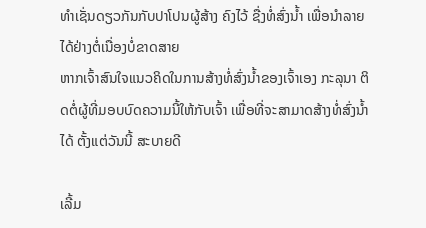ທໍາເຊັ່ນດຽວກັນກັບປາໂປນຜູ້ສ້າງ ຄົງໄວ້ ຊື່ງທໍ່ສົ່ງນໍ້າ ເພື່ອນໍາລາຍໄດ້ຢ່າງຕໍ່ເນື່ອງບໍ່ຂາດສາຍ
ຫາກເຈົ້າສົນໃຈແນວຄິດໃນການສ້າງທໍ່ສົ່ງນໍ້າຂອງເຈົ້າເອງ ກະລຸນາ ຕິດຕໍ່ຜູ້ທີ່ມອບບົດຄວາມນີ້ໃຫ້ກັບເຈົ້າ ເພື່ອທີ່ຈະສາມາດສ້າງທໍ່ສົ່ງນໍ້າໄດ້ ຕັ້ງແຕ່ວັນນີ້ ສະບາຍດີ

ເລີ້ມ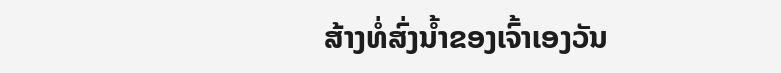ສ້າງທໍ່ສົ່ງນໍ້າຂອງເຈົ້າເອງວັນ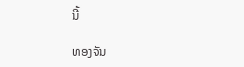ນີ້

ທອງຈັນ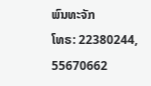ພົນທະຈັກ
ໂທຣ: 22380244, 55670662